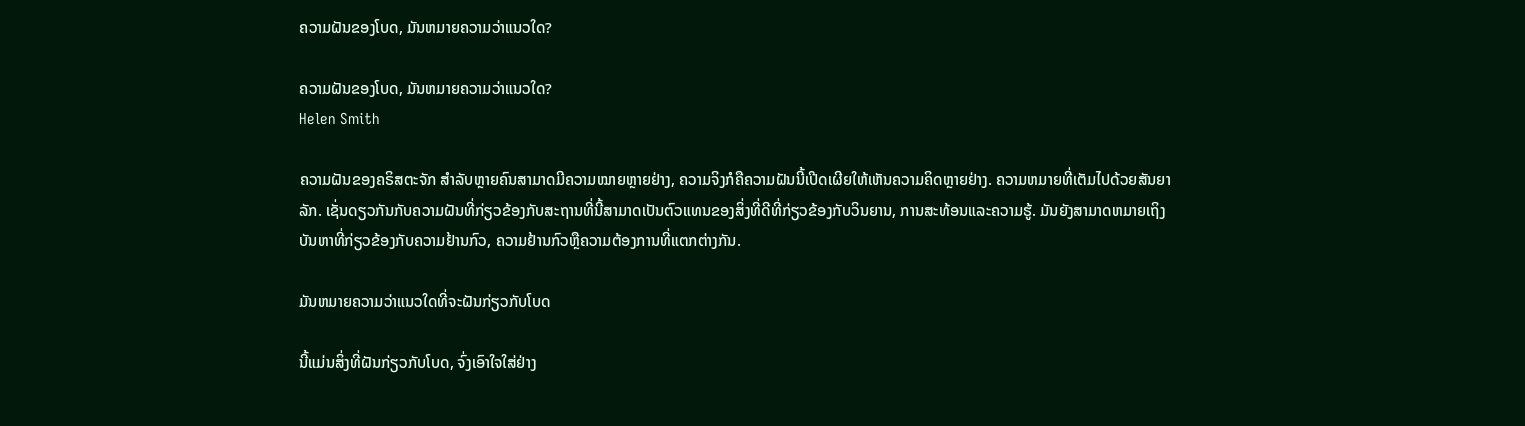ຄວາມຝັນຂອງໂບດ, ມັນຫມາຍຄວາມວ່າແນວໃດ?

ຄວາມຝັນຂອງໂບດ, ມັນຫມາຍຄວາມວ່າແນວໃດ?
Helen Smith

ຄວາມຝັນຂອງຄຣິສຕະຈັກ ສຳລັບຫຼາຍຄົນສາມາດມີຄວາມໝາຍຫຼາຍຢ່າງ, ຄວາມຈິງກໍຄືຄວາມຝັນນີ້ເປີດເຜີຍໃຫ້ເຫັນຄວາມຄິດຫຼາຍຢ່າງ. ຄວາມຫມາຍທີ່ເຕັມໄປດ້ວຍສັນຍາລັກ. ເຊັ່ນດຽວກັນກັບຄວາມຝັນທີ່ກ່ຽວຂ້ອງກັບສະຖານທີ່ນີ້ສາມາດເປັນຕົວແທນຂອງສິ່ງທີ່ດີທີ່ກ່ຽວຂ້ອງກັບວິນຍານ, ການສະທ້ອນແລະຄວາມຮູ້. ມັນຍັງສາມາດຫມາຍເຖິງບັນຫາທີ່ກ່ຽວຂ້ອງກັບຄວາມຢ້ານກົວ, ຄວາມຢ້ານກົວຫຼືຄວາມຕ້ອງການທີ່ແຕກຕ່າງກັນ.

ມັນຫມາຍຄວາມວ່າແນວໃດທີ່ຈະຝັນກ່ຽວກັບໂບດ

ນີ້ແມ່ນສິ່ງທີ່ຝັນກ່ຽວກັບໂບດ, ຈົ່ງເອົາໃຈໃສ່ຢ່າງ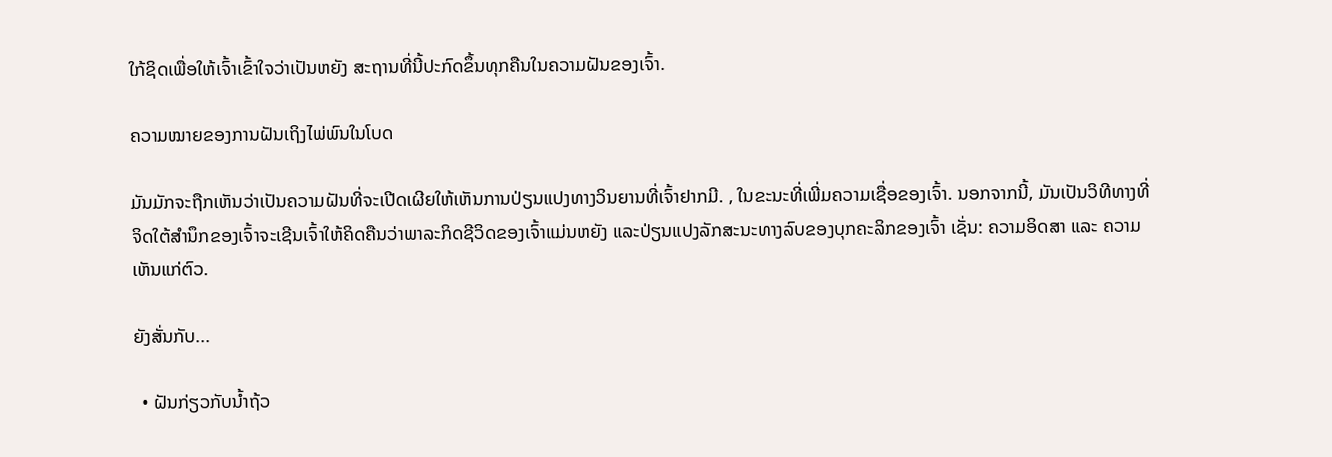ໃກ້ຊິດເພື່ອໃຫ້ເຈົ້າເຂົ້າໃຈວ່າເປັນຫຍັງ ສະຖານທີ່ນີ້ປະກົດຂຶ້ນທຸກຄືນໃນຄວາມຝັນຂອງເຈົ້າ.

ຄວາມໝາຍຂອງການຝັນເຖິງໄພ່ພົນໃນໂບດ

ມັນມັກຈະຖືກເຫັນວ່າເປັນຄວາມຝັນທີ່ຈະເປີດເຜີຍໃຫ້ເຫັນການປ່ຽນແປງທາງວິນຍານທີ່ເຈົ້າຢາກມີ. , ໃນຂະນະທີ່ເພີ່ມຄວາມເຊື່ອຂອງເຈົ້າ. ນອກຈາກນີ້, ມັນເປັນວິທີທາງທີ່ຈິດໃຕ້ສຳນຶກຂອງເຈົ້າຈະເຊີນເຈົ້າໃຫ້ຄິດຄືນວ່າພາລະກິດຊີວິດຂອງເຈົ້າແມ່ນຫຍັງ ແລະປ່ຽນແປງລັກສະນະທາງລົບຂອງບຸກຄະລິກຂອງເຈົ້າ ເຊັ່ນ: ຄວາມອິດສາ ແລະ ຄວາມເຫັນແກ່ຕົວ.

ຍັງສັ່ນກັບ...

  • ຝັນກ່ຽວກັບນໍ້າຖ້ວ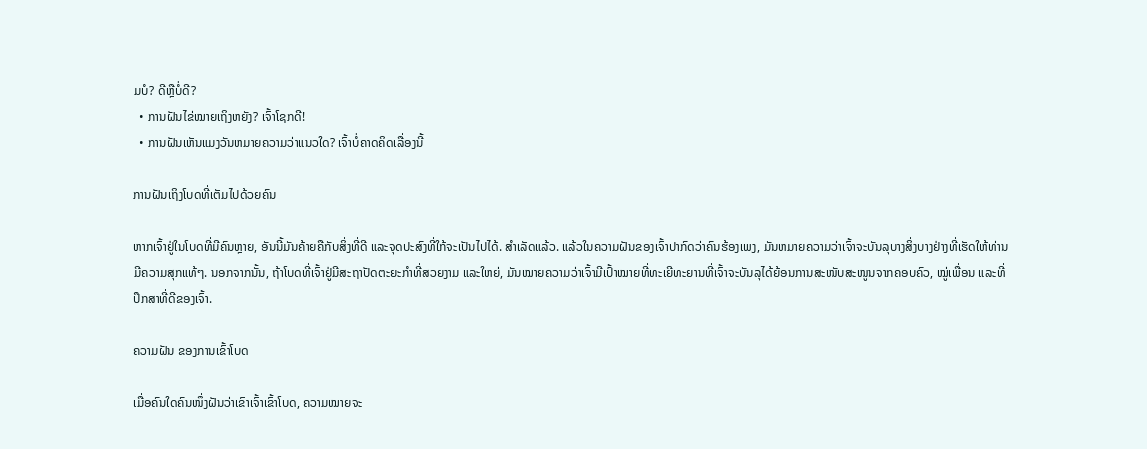ມບໍ? ດີຫຼືບໍ່ດີ?
  • ການຝັນໄຂ່ໝາຍເຖິງຫຍັງ? ເຈົ້າໂຊກດີ!
  • ການຝັນເຫັນແມງວັນຫມາຍຄວາມວ່າແນວໃດ? ເຈົ້າບໍ່ຄາດຄິດເລື່ອງນີ້

ການຝັນເຖິງໂບດທີ່ເຕັມໄປດ້ວຍຄົນ

ຫາກເຈົ້າຢູ່ໃນໂບດທີ່ມີຄົນຫຼາຍ, ອັນນີ້ມັນຄ້າຍຄືກັບສິ່ງທີ່ດີ ແລະຈຸດປະສົງທີ່ໃກ້ຈະເປັນໄປໄດ້. ສຳເລັດແລ້ວ. ແລ້ວໃນຄວາມຝັນຂອງເຈົ້າປາກົດວ່າຄົນຮ້ອງເພງ, ມັນຫມາຍຄວາມວ່າເຈົ້າຈະບັນລຸບາງສິ່ງບາງຢ່າງທີ່ເຮັດໃຫ້ທ່ານມີຄວາມສຸກແທ້ໆ. ນອກຈາກນັ້ນ, ຖ້າໂບດທີ່ເຈົ້າຢູ່ມີສະຖາປັດຕະຍະກຳທີ່ສວຍງາມ ແລະໃຫຍ່, ມັນໝາຍຄວາມວ່າເຈົ້າມີເປົ້າໝາຍທີ່ທະເຍີທະຍານທີ່ເຈົ້າຈະບັນລຸໄດ້ຍ້ອນການສະໜັບສະໜູນຈາກຄອບຄົວ, ໝູ່ເພື່ອນ ແລະທີ່ປຶກສາທີ່ດີຂອງເຈົ້າ.

ຄວາມຝັນ ຂອງການເຂົ້າໂບດ

ເມື່ອຄົນໃດຄົນໜຶ່ງຝັນວ່າເຂົາເຈົ້າເຂົ້າໂບດ, ຄວາມໝາຍຈະ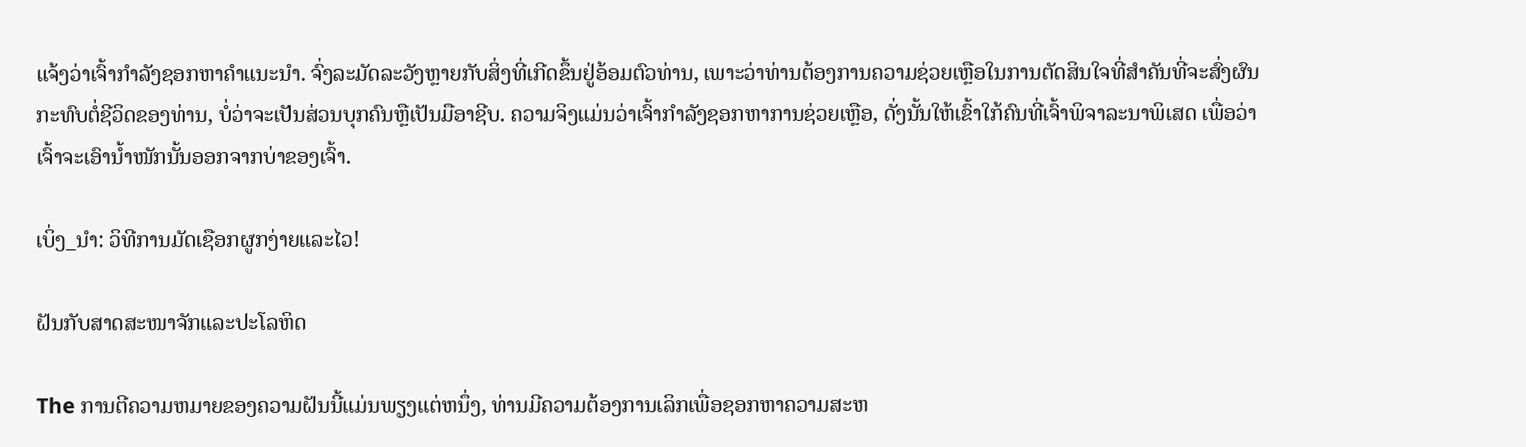ແຈ້ງວ່າເຈົ້າກຳລັງຊອກຫາຄຳແນະນຳ. ຈົ່ງລະມັດລະວັງຫຼາຍກັບສິ່ງທີ່ເກີດຂຶ້ນຢູ່ອ້ອມຕົວທ່ານ, ເພາະວ່າທ່ານຕ້ອງການຄວາມຊ່ວຍເຫຼືອໃນການຕັດສິນໃຈທີ່ສໍາຄັນທີ່ຈະສົ່ງຜົນກະທົບຕໍ່ຊີວິດຂອງທ່ານ, ບໍ່ວ່າຈະເປັນສ່ວນບຸກຄົນຫຼືເປັນມືອາຊີບ. ຄວາມຈິງແມ່ນວ່າເຈົ້າກຳລັງຊອກຫາການຊ່ວຍເຫຼືອ, ດັ່ງນັ້ນໃຫ້ເຂົ້າໃກ້ຄົນທີ່ເຈົ້າພິຈາລະນາພິເສດ ເພື່ອວ່າເຈົ້າຈະເອົານ້ຳໜັກນັ້ນອອກຈາກບ່າຂອງເຈົ້າ.

ເບິ່ງ_ນຳ: ວິທີການມັດເຊືອກຜູກງ່າຍແລະໄວ!

ຝັນກັບສາດສະໜາຈັກແລະປະໂລຫິດ

The ການຕີຄວາມຫມາຍຂອງຄວາມຝັນນີ້ແມ່ນພຽງແຕ່ຫນຶ່ງ, ທ່ານມີຄວາມຕ້ອງການເລິກເພື່ອຊອກຫາຄວາມສະຫ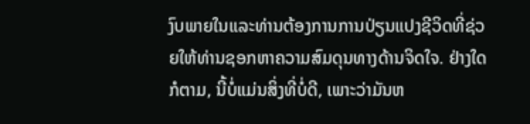ງົບພາຍໃນແລະທ່ານຕ້ອງການການປ່ຽນແປງຊີວິດທີ່ຊ່ວຍໃຫ້ທ່ານຊອກຫາຄວາມສົມດຸນທາງດ້ານຈິດໃຈ. ຢ່າງໃດກໍຕາມ, ນີ້ບໍ່ແມ່ນສິ່ງທີ່ບໍ່ດີ, ເພາະວ່າມັນຫ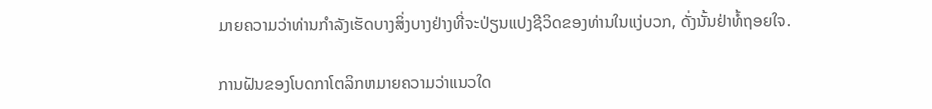ມາຍຄວາມວ່າທ່ານກໍາລັງເຮັດບາງສິ່ງບາງຢ່າງທີ່ຈະປ່ຽນແປງຊີວິດຂອງທ່ານໃນແງ່ບວກ, ດັ່ງນັ້ນຢ່າທໍ້ຖອຍໃຈ.

ການຝັນຂອງໂບດກາໂຕລິກຫມາຍຄວາມວ່າແນວໃດ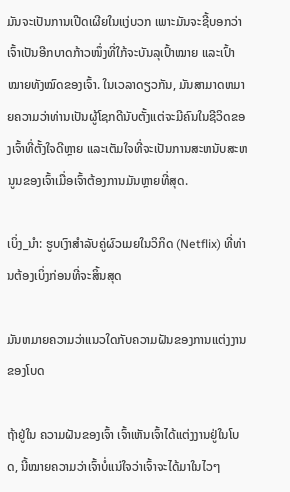ມັນຈະເປັນການເປີດເຜີຍໃນແງ່ບວກ ເພາະມັນຈະຊີ້ບອກວ່າເຈົ້າເປັນອີກບາດກ້າວໜຶ່ງທີ່ໃກ້ຈະບັນລຸເປົ້າໝາຍ ແລະເປົ້າໝາຍທັງໝົດຂອງເຈົ້າ. ໃນເວລາດຽວກັນ, ມັນສາມາດຫມາຍຄວາມວ່າທ່ານເປັນຜູ້ໂຊກດີນັບຕັ້ງແຕ່ຈະມີຄົນໃນຊີວິດຂອງເຈົ້າທີ່ຕັ້ງໃຈດີຫຼາຍ ແລະເຕັມໃຈທີ່ຈະເປັນການສະຫນັບສະຫນູນຂອງເຈົ້າເມື່ອເຈົ້າຕ້ອງການມັນຫຼາຍທີ່ສຸດ.

ເບິ່ງ_ນຳ: ຮູບເງົາສໍາລັບຄູ່ຜົວເມຍໃນວິກິດ (Netflix) ທີ່ທ່ານຕ້ອງເບິ່ງກ່ອນທີ່ຈະສິ້ນສຸດ

ມັນຫມາຍຄວາມວ່າແນວໃດກັບຄວາມຝັນຂອງການແຕ່ງງານຂອງໂບດ

ຖ້າຢູ່ໃນ ຄວາມຝັນຂອງເຈົ້າ ເຈົ້າເຫັນເຈົ້າໄດ້ແຕ່ງງານຢູ່ໃນໂບດ, ນີ້ໝາຍຄວາມວ່າເຈົ້າບໍ່ແນ່ໃຈວ່າເຈົ້າຈະໄດ້ມາໃນໄວໆ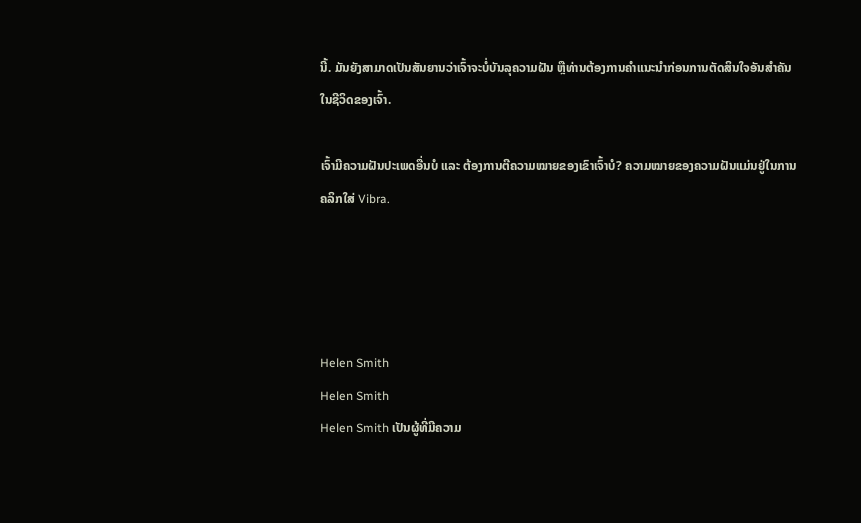ນີ້. ມັນຍັງສາມາດເປັນສັນຍານວ່າເຈົ້າຈະບໍ່ບັນລຸຄວາມຝັນ ຫຼືທ່ານຕ້ອງການຄຳແນະນຳກ່ອນການຕັດສິນໃຈອັນສຳຄັນໃນຊີວິດຂອງເຈົ້າ.

ເຈົ້າມີຄວາມຝັນປະເພດອື່ນບໍ ແລະ ຕ້ອງການຕີຄວາມໝາຍຂອງເຂົາເຈົ້າບໍ? ຄວາມໝາຍຂອງຄວາມຝັນແມ່ນຢູ່ໃນການຄລິກໃສ່ Vibra.




Helen Smith
Helen Smith
Helen Smith ເປັນຜູ້ທີ່ມີຄວາມ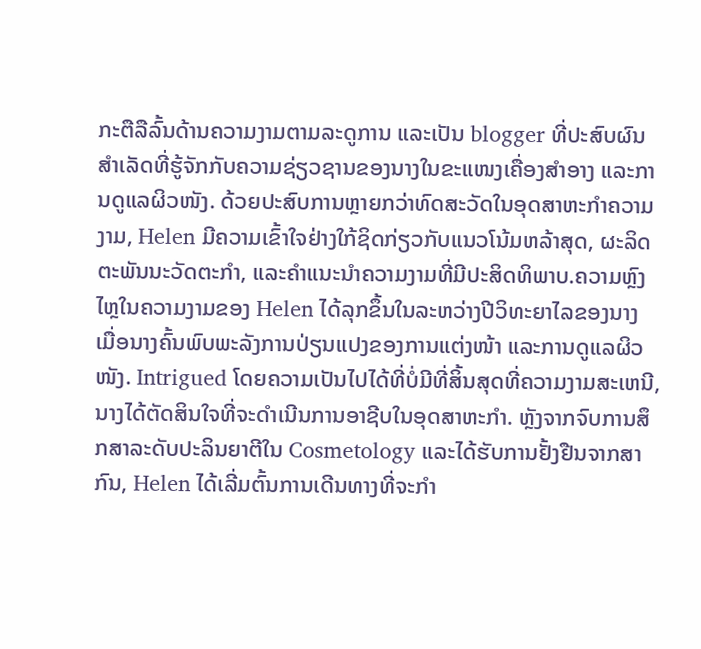ກະຕືລືລົ້ນດ້ານຄວາມງາມຕາມລະດູການ ແລະເປັນ blogger ທີ່ປະສົບຜົນສຳເລັດທີ່ຮູ້ຈັກກັບຄວາມຊ່ຽວຊານຂອງນາງໃນຂະແໜງເຄື່ອງສໍາອາງ ແລະການດູແລຜິວໜັງ. ດ້ວຍປະສົບການຫຼາຍກວ່າທົດສະວັດໃນອຸດສາຫະກໍາຄວາມງາມ, Helen ມີຄວາມເຂົ້າໃຈຢ່າງໃກ້ຊິດກ່ຽວກັບແນວໂນ້ມຫລ້າສຸດ, ຜະລິດຕະພັນນະວັດຕະກໍາ, ແລະຄໍາແນະນໍາຄວາມງາມທີ່ມີປະສິດທິພາບ.ຄວາມຫຼົງໄຫຼໃນຄວາມງາມຂອງ Helen ໄດ້ລຸກຂຶ້ນໃນລະຫວ່າງປີວິທະຍາໄລຂອງນາງ ເມື່ອນາງຄົ້ນພົບພະລັງການປ່ຽນແປງຂອງການແຕ່ງໜ້າ ແລະການດູແລຜິວໜັງ. Intrigued ໂດຍຄວາມເປັນໄປໄດ້ທີ່ບໍ່ມີທີ່ສິ້ນສຸດທີ່ຄວາມງາມສະເຫນີ, ນາງໄດ້ຕັດສິນໃຈທີ່ຈະດໍາເນີນການອາຊີບໃນອຸດສາຫະກໍາ. ຫຼັງຈາກຈົບການສຶກສາລະດັບປະລິນຍາຕີໃນ Cosmetology ແລະໄດ້ຮັບການຢັ້ງຢືນຈາກສາກົນ, Helen ໄດ້ເລີ່ມຕົ້ນການເດີນທາງທີ່ຈະກໍາ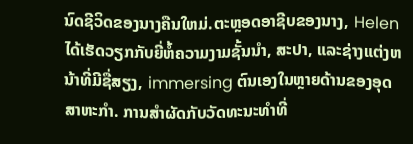ນົດຊີວິດຂອງນາງຄືນໃຫມ່.ຕະຫຼອດອາຊີບຂອງນາງ, Helen ໄດ້ເຮັດວຽກກັບຍີ່ຫໍ້ຄວາມງາມຊັ້ນນໍາ, ສະປາ, ແລະຊ່າງແຕ່ງຫນ້າທີ່ມີຊື່ສຽງ, immersing ຕົນເອງໃນຫຼາຍດ້ານຂອງອຸດສາຫະກໍາ. ການສໍາຜັດກັບວັດທະນະທໍາທີ່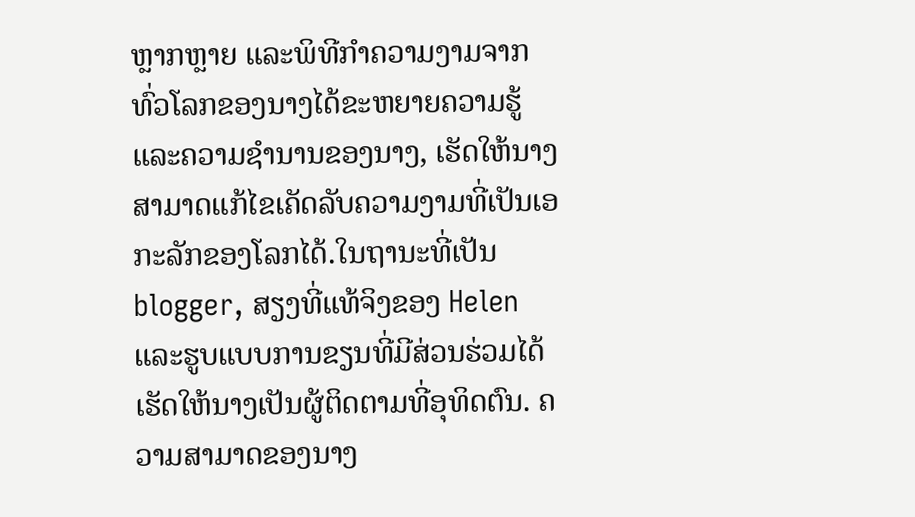ຫຼາກຫຼາຍ ແລະພິທີກໍາຄວາມງາມຈາກທົ່ວໂລກຂອງນາງໄດ້ຂະຫຍາຍຄວາມຮູ້ ແລະຄວາມຊໍານານຂອງນາງ, ເຮັດໃຫ້ນາງສາມາດແກ້ໄຂເຄັດລັບຄວາມງາມທີ່ເປັນເອກະລັກຂອງໂລກໄດ້.ໃນຖານະທີ່ເປັນ blogger, ສຽງທີ່ແທ້ຈິງຂອງ Helen ແລະຮູບແບບການຂຽນທີ່ມີສ່ວນຮ່ວມໄດ້ເຮັດໃຫ້ນາງເປັນຜູ້ຕິດຕາມທີ່ອຸທິດຕົນ. ຄວາມສາມາດຂອງນາງ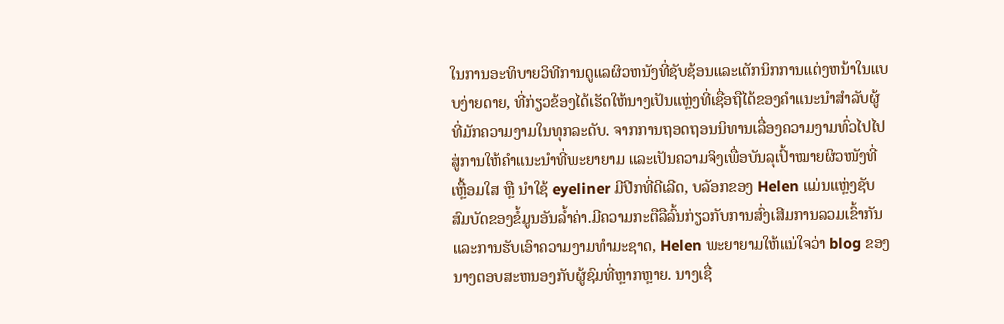ໃນການອະທິບາຍວິທີການດູແລຜິວຫນັງທີ່ຊັບຊ້ອນແລະເຕັກນິກການແຕ່ງຫນ້າໃນແບບງ່າຍດາຍ, ທີ່ກ່ຽວຂ້ອງໄດ້ເຮັດໃຫ້ນາງເປັນແຫຼ່ງທີ່ເຊື່ອຖືໄດ້ຂອງຄໍາແນະນໍາສໍາລັບຜູ້ທີ່ມັກຄວາມງາມໃນທຸກລະດັບ. ຈາກການຖອດຖອນນິທານເລື່ອງຄວາມງາມທົ່ວໄປໄປສູ່ການໃຫ້ຄຳແນະນຳທີ່ພະຍາຍາມ ແລະເປັນຄວາມຈິງເພື່ອບັນລຸເປົ້າໝາຍຜິວໜັງທີ່ເຫຼື້ອມໃສ ຫຼື ນຳໃຊ້ eyeliner ມີປີກທີ່ດີເລີດ, ບລັອກຂອງ Helen ແມ່ນແຫຼ່ງຊັບສົມບັດຂອງຂໍ້ມູນອັນລ້ຳຄ່າ.ມີຄວາມກະຕືລືລົ້ນກ່ຽວກັບການສົ່ງເສີມການລວມເຂົ້າກັນແລະການຮັບເອົາຄວາມງາມທໍາມະຊາດ, Helen ພະຍາຍາມໃຫ້ແນ່ໃຈວ່າ blog ຂອງນາງຕອບສະຫນອງກັບຜູ້ຊົມທີ່ຫຼາກຫຼາຍ. ນາງເຊື່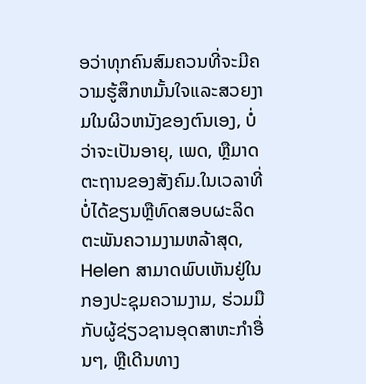ອວ່າທຸກຄົນສົມຄວນທີ່ຈະມີຄວາມຮູ້ສຶກຫມັ້ນໃຈແລະສວຍງາມໃນຜິວຫນັງຂອງຕົນເອງ, ບໍ່ວ່າຈະເປັນອາຍຸ, ເພດ, ຫຼືມາດຕະຖານຂອງສັງຄົມ.ໃນເວລາທີ່ບໍ່ໄດ້ຂຽນຫຼືທົດສອບຜະລິດຕະພັນຄວາມງາມຫລ້າສຸດ, Helen ສາມາດພົບເຫັນຢູ່ໃນກອງປະຊຸມຄວາມງາມ, ຮ່ວມມືກັບຜູ້ຊ່ຽວຊານອຸດສາຫະກໍາອື່ນໆ, ຫຼືເດີນທາງ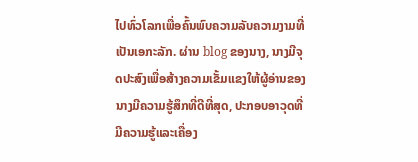ໄປທົ່ວໂລກເພື່ອຄົ້ນພົບຄວາມລັບຄວາມງາມທີ່ເປັນເອກະລັກ. ຜ່ານ blog ຂອງນາງ, ນາງມີຈຸດປະສົງເພື່ອສ້າງຄວາມເຂັ້ມແຂງໃຫ້ຜູ້ອ່ານຂອງນາງມີຄວາມຮູ້ສຶກທີ່ດີທີ່ສຸດ, ປະກອບອາວຸດທີ່ມີຄວາມຮູ້ແລະເຄື່ອງ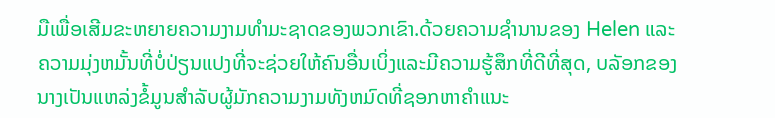ມືເພື່ອເສີມຂະຫຍາຍຄວາມງາມທໍາມະຊາດຂອງພວກເຂົາ.ດ້ວຍຄວາມຊໍານານຂອງ Helen ແລະຄວາມມຸ່ງຫມັ້ນທີ່ບໍ່ປ່ຽນແປງທີ່ຈະຊ່ວຍໃຫ້ຄົນອື່ນເບິ່ງແລະມີຄວາມຮູ້ສຶກທີ່ດີທີ່ສຸດ, ບລັອກຂອງນາງເປັນແຫລ່ງຂໍ້ມູນສໍາລັບຜູ້ມັກຄວາມງາມທັງຫມົດທີ່ຊອກຫາຄໍາແນະ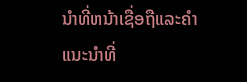ນໍາທີ່ຫນ້າເຊື່ອຖືແລະຄໍາແນະນໍາທີ່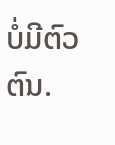ບໍ່ມີຕົວຕົນ.